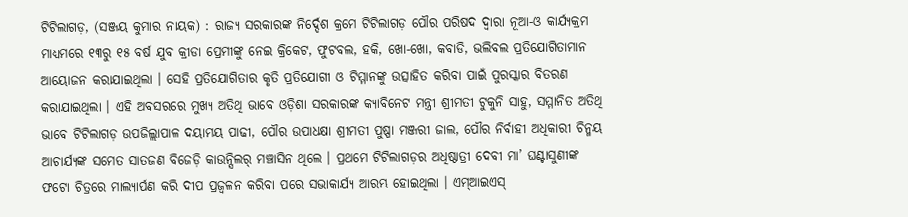ଟିଟିଲାଗଡ଼, (ସଞ୍ଜୟ କୁମାର ନାୟକ) : ରାଜ୍ୟ ସରକାରଙ୍କ ନିର୍ଦ୍ଦେଶ କ୍ରମେ ଟିଟିଲାଗଡ଼ ପୌର ପରିଷଦ ଦ୍ୱାରା ନୂଆ-ଓ କାର୍ଯ୍ୟକ୍ରମ ମାଧ୍ୟମରେ ୧୩ରୁ ୧୫ ବର୍ଷ ଯୁବ କ୍ରୀଡା ପ୍ରେମୀଙ୍କୁ ନେଇ କ୍ରିକେଟ, ଫୁଟବଲ, ହକି, ଖୋ-ଖୋ, କବାଡି, ଭଲିବଲ ପ୍ରତିଯୋଗିତାମାନ ଆୟୋଜନ କରାଯାଇଥିଲା । ସେହି ପ୍ରତିଯୋଗିତାର କୃତି ପ୍ରତିଯୋଗୀ ଓ ଟିମ୍ମାନଙ୍କୁ ଉତ୍ସାହିତ କରିବା ପାଇଁ ପୁରସ୍କାର ବିତରଣ କରାଯାଇଥିଲା । ଏହି ଅବସରରେ ମୁଖ୍ୟ ଅତିଥି ଭାବେ ଓଡ଼ିଶା ସରକାରଙ୍କ କ୍ୟାବିନେଟ ମନ୍ତ୍ରୀ ଶ୍ରୀମତୀ ଟୁକୁନି ସାହୁ, ସମ୍ମାନିତ ଅତିଥି ଭାବେ ଟିଟିଲାଗଡ଼ ଉପଜିଲ୍ଲାପାଳ ଦୟାମୟ ପାଢୀ, ପୌର ଉପାଧକ୍ଷା ଶ୍ରୀମତୀ ପୁଷ୍ପା ମଞ୍ଜରୀ ଜାଲ, ପୌର ନିର୍ବାହୀ ଅଧିକାରୀ ଚିନ୍ମୟ ଆଚାର୍ଯ୍ୟଙ୍କ ସମେତ ସାତଜଣ ବିଜେଡ଼ି କାଉନ୍ସିଲର୍ ମଞ୍ଚାସିନ ଥିଲେ । ପ୍ରଥମେ ଟିଟିଲାଗଡ଼ର ଅଧିଷ୍ଠାତ୍ରୀ ଦେବୀ ମା’ ଘଣ୍ଟାସୁଣୀଙ୍କ ଫଟୋ ଚିତ୍ରରେ ମାଲ୍ୟାର୍ପଣ କରି ଦୀପ ପ୍ରଜ୍ୱଳନ କରିବା ପରେ ସଭାକାର୍ଯ୍ୟ ଆରମ୍ଭ ହୋଇଥିଲା । ଏମ୍ଆଇଏସ୍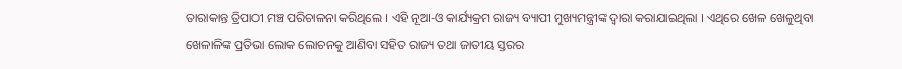ତାରାକାନ୍ତ ତ୍ରିପାଠୀ ମଞ୍ଚ ପରିଚାଳନା କରିଥିଲେ । ଏହି ନୂଆ-ଓ କାର୍ଯ୍ୟକ୍ରମ ରାଜ୍ୟ ବ୍ୟାପୀ ମୁଖ୍ୟମନ୍ତ୍ରୀଙ୍କ ଦ୍ୱାରା କରାଯାଇଥିଲା । ଏଥିରେ ଖେଳ ଖେଳୁଥିବା ଖେଳାଳିଙ୍କ ପ୍ରତିଭା ଲୋକ ଲୋଚନକୁ ଆଣିବା ସହିତ ରାଜ୍ୟ ତଥା ଜାତୀୟ ସ୍ତରର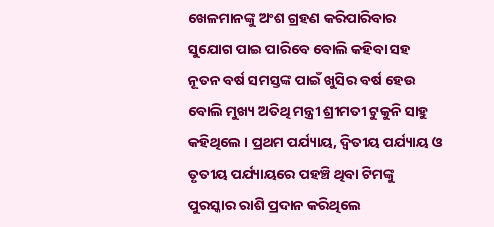ଖେଳମାନଙ୍କୁ ଅଂଶ ଗ୍ରହଣ କରିପାରିବାର ସୁଯୋଗ ପାଇ ପାରିବେ ବୋଲି କହିବା ସହ ନୂତନ ବର୍ଷ ସମସ୍ତଙ୍କ ପାଇଁ ଖୁସିର ବର୍ଷ ହେଉ ବୋଲି ମୁଖ୍ୟ ଅତିଥି ମନ୍ତ୍ରୀ ଶ୍ରୀମତୀ ଟୁକୁନି ସାହୁ କହିଥିଲେ । ପ୍ରଥମ ପର୍ଯ୍ୟାୟ, ଦ୍ୱିତୀୟ ପର୍ଯ୍ୟାୟ ଓ ତୃତୀୟ ପର୍ଯ୍ୟାୟରେ ପହଞ୍ଚି ଥିବା ଟିମଙ୍କୁ ପୁରସ୍କାର ରାଶି ପ୍ରଦାନ କରିଥିଲେ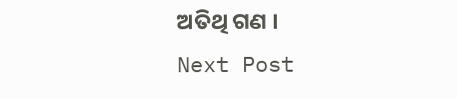ଅତିଥି ଗଣ ।
Next Post